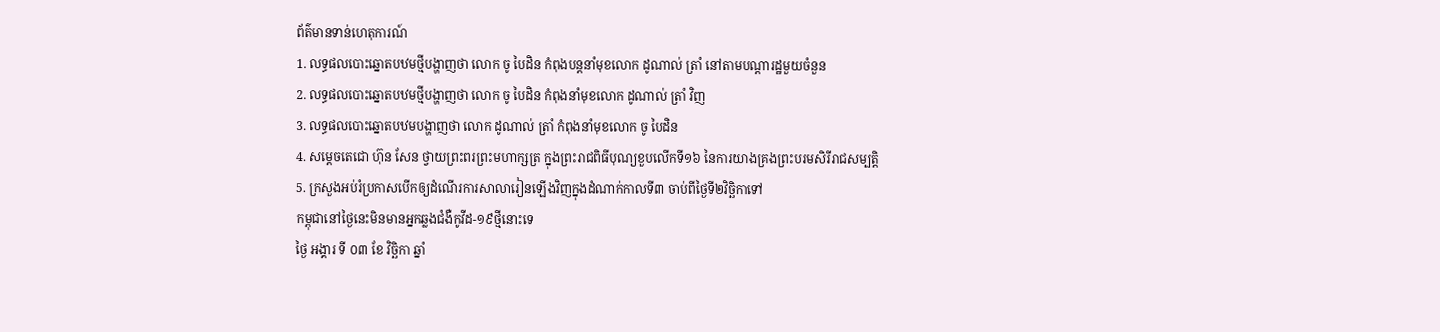ព័ត៌មានទាន់ហេតុការណ៍
1. លទ្ធផលបោះឆ្នោតបឋមថ្មីបង្ហាញថា លោក ចូ បៃដិន កំពុងបន្តនាំមុខលោក ដូណាល់ ត្រាំ នៅតាមបណ្តារដ្ឋមួយចំនួន
2. លទ្ធផលបោះឆ្នោតបឋមថ្មីបង្ហាញថា លោក ចូ បៃដិន កំពុងនាំមុខលោក ដូណាល់ ត្រាំ វិញ
3. លទ្ធផលបោះឆ្នោតបឋមបង្ហាញថា លោក ដូណាល់ ត្រាំ កំពុងនាំមុខលោក ចូ បៃដិន
4. សម្ដេចតេជោ ហ៊ុន សែន ថ្វាយព្រះពរព្រះមហាក្សត្រ ក្នុងព្រះរាជពិធីបុណ្យខួបលើកទី១៦ នៃការយាងគ្រងព្រះបរមសិរីរាជសម្បត្តិ
5. ក្រសួងអប់រំប្រកាសបើកឲ្យដំណើរការសាលារៀនឡើងវិញក្នុងដំណាក់កាលទី៣ ចាប់ពីថ្ងៃទី២វិច្ឆិកាទៅ
កម្ពុជានៅថ្ងៃនេះមិនមានអ្នកឆ្លងជំងឺកូវីដ-១៩ថ្មីនោះទេ
ថ្ងៃ អង្គារ ទី ០៣ ខែ វិច្ឆិកា ឆ្នាំ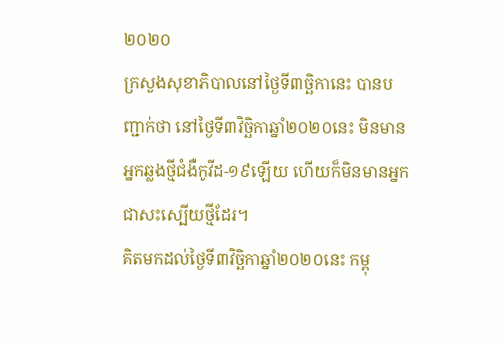២០២០
ក្រសួងសុខាភិបាលនៅថ្ងៃទី៣ច្ឆិកានេះ បានបញ្ជាក់ថា នៅថ្ងៃទី៣វិច្ឆិកាឆ្នាំ២០២០នេះ មិនមានអ្នកឆ្លងថ្មីជំងឺកូវីដ-១៩ឡើយ ហើយក៏មិនមានអ្នកជាសះស្បើយថ្មីដែរ។
គិតមកដល់ថ្ងៃទី៣វិច្ឆិកាឆ្នាំ២០២០នេះ កម្ពុ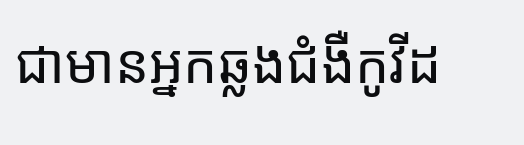ជាមានអ្នកឆ្លងជំងឺកូវីដ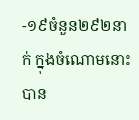-១៩ចំនួន២៩២នាក់ ក្នុងចំណោមនោះបាន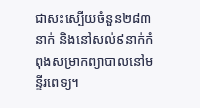ជាសះស្បើយចំនួន២៨៣នាក់ និងនៅសល់៩នាក់កំពុងសម្រាកព្យាបាលនៅមន្ទីរពេទ្យ។